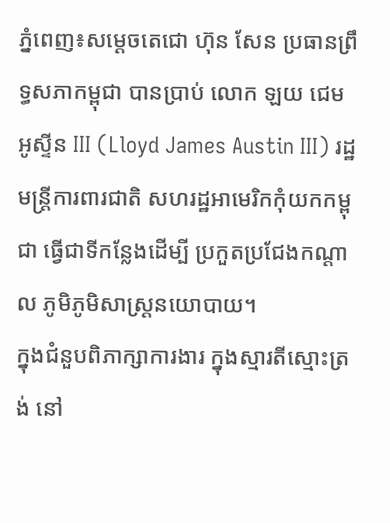ភ្នំពេញ៖សម្ដេចតេជោ ហ៊ុន សែន ប្រធានព្រឹទ្ធសភាកម្ពុជា បានប្រាប់ លោក ឡយ ជេម អូស្ទីន III (Lloyd James Austin III) រដ្ឋមន្ត្រីការពារជាតិ សហរដ្ឋអាមេរិកកុំយកកម្ពុជា ធ្វើជាទីកន្លែងដើម្បី ប្រកួតប្រជែងកណ្ដាល ភូមិភូមិសាស្ត្រនយោបាយ។
ក្នុងជំនួបពិភាក្សាការងារ ក្នុងស្មារតីស្មោះត្រង់ នៅ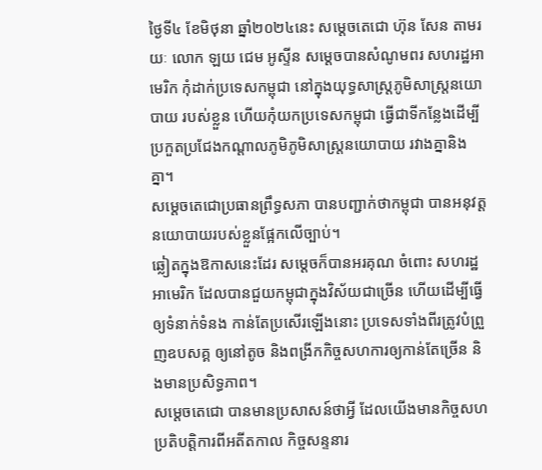ថ្ងៃទី៤ ខែមិថុនា ឆ្នាំ២០២៤នេះ សម្ដេចតេជោ ហ៊ុន សែន តាមរយៈ លោក ឡយ ជេម អូស្ទីន សម្ដេចបានសំណូមពរ សហរដ្ឋអាមេរិក កុំដាក់ប្រទេសកម្ពុជា នៅក្នុងយុទ្ធសាស្រ្តភូមិសាស្ត្រនយោបាយ របស់ខ្លួន ហើយកុំយកប្រទេសកម្ពុជា ធ្វើជាទីកន្លែងដើម្បីប្រកួតប្រជែងកណ្ដាលភូមិភូមិសាស្ត្រនយោបាយ រវាងគ្នានិងគ្នា។
សម្ដេចតេជោប្រធានព្រឹទ្ធសភា បានបញ្ជាក់ថាកម្ពុជា បានអនុវត្តនយោបាយរបស់ខ្លួនផ្អែកលើច្បាប់។
ឆ្លៀតក្នុងឱកាសនេះដែរ សម្ដេចក៏បានអរគុណ ចំពោះ សហរដ្ឋអាមេរិក ដែលបានជួយកម្ពុជាក្នុងវិស័យជាច្រើន ហើយដើម្បីធ្វើឲ្យទំនាក់ទំនង កាន់តែប្រសើរឡើងនោះ ប្រទេសទាំងពីរត្រូវបំព្រួញឧបសគ្គ ឲ្យនៅតូច និងពង្រីកកិច្ចសហការឲ្យកាន់តែច្រើន និងមានប្រសិទ្ធភាព។
សម្ដេចតេជោ បានមានប្រសាសន៍ថាអ្វី ដែលយើងមានកិច្ចសហប្រតិបត្តិការពីអតីតកាល កិច្ចសន្ទនារ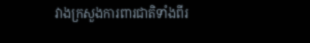វាងក្រសួងការពារជាតិទាំងពីរ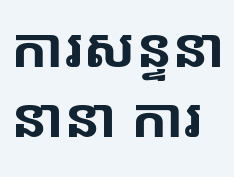ការសន្ទនានានា ការ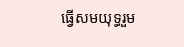ធ្វើសមយុទ្ធរួម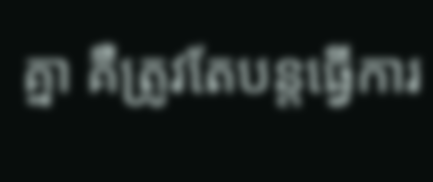គ្នា គឺត្រូវតែបន្តធ្វើការ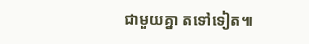ជាមួយគ្នា តទៅទៀត៕